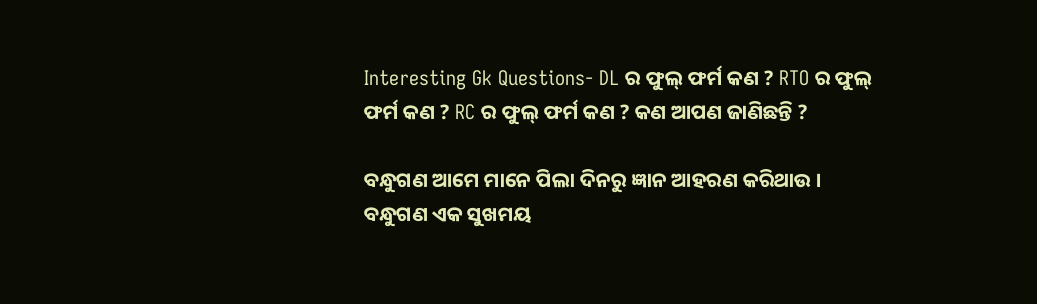Interesting Gk Questions- DL ର ଫୁଲ୍ ଫର୍ମ କଣ ? RTO ର ଫୁଲ୍ ଫର୍ମ କଣ ? RC ର ଫୁଲ୍ ଫର୍ମ କଣ ? କଣ ଆପଣ ଜାଣିଛନ୍ତି ?

ବନ୍ଧୁଗଣ ଆମେ ମାନେ ପିଲା ଦିନରୁ ଜ୍ଞାନ ଆହରଣ କରିଥାଉ । ବନ୍ଧୁଗଣ ଏକ ସୁଖମୟ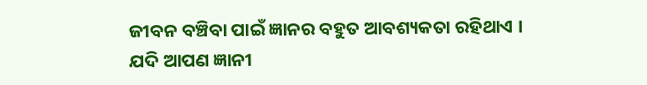ଜୀବନ ବଞ୍ଚିବା ପାଇଁ ଜ୍ଞାନର ବହୁତ ଆବଶ୍ୟକତା ରହିଥାଏ । ଯଦି ଆପଣ ଜ୍ଞାନୀ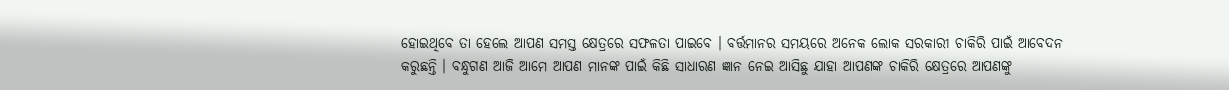ହୋଇଥିବେ ତା ହେଲେ ଆପଣ ସମସ୍ତ କ୍ଷେତ୍ରରେ ସଫଳତା ପାଇବେ । ବର୍ତ୍ତମାନର ସମୟରେ ଅନେକ ଲୋକ ସରକାରୀ ଚାକିରି ପାଇଁ ଆବେଦନ କରୁଛନ୍ତି । ବନ୍ଧୁଗଣ ଆଜି ଆମେ ଆପଣ ମାନଙ୍କ ପାଇଁ କିଛି ସାଧାରଣ ଜ୍ଞାନ ନେଇ ଆସିଛୁ ଯାହା ଆପଣଙ୍କ ଚାକିରି କ୍ଷେତ୍ରରେ ଆପଣଙ୍କୁ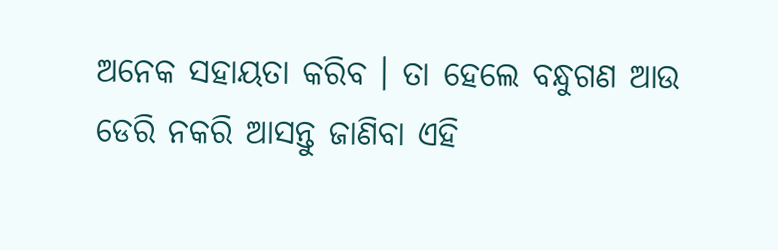ଅନେକ ସହାୟତା କରିବ । ତା ହେଲେ ବନ୍ଧୁଗଣ ଆଉ ଡେରି ନକରି ଆସନ୍ତୁ ଜାଣିବା ଏହି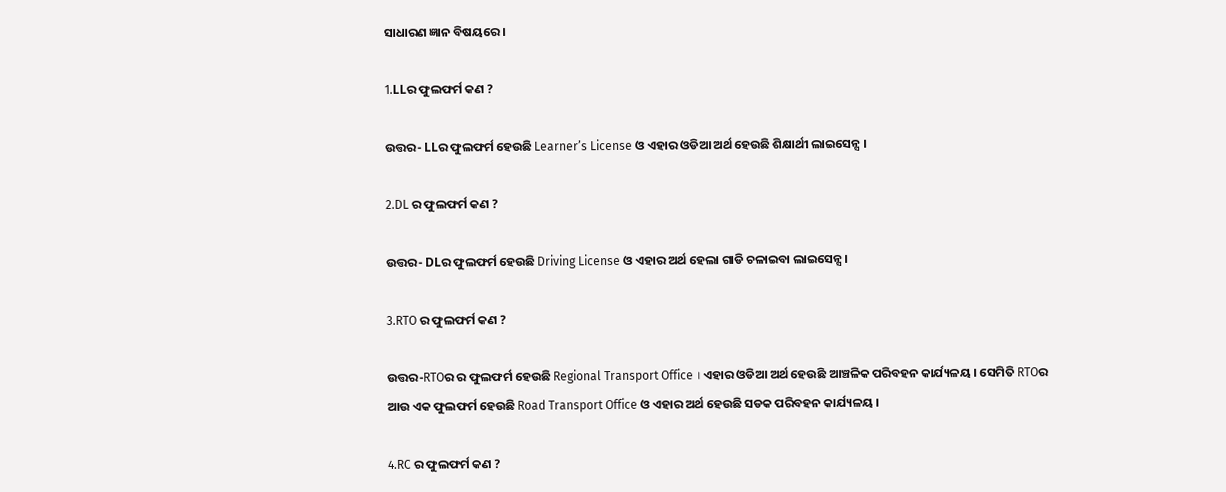ସାଧାରଣ ଜ୍ଞାନ ବିଷୟରେ ।

1.LLର ଫୁଲଫର୍ମ କଣ ?

ଉତ୍ତର- LLର ଫୁଲଫର୍ମ ହେଉଛି Learner’s License ଓ ଏହାର ଓଡିଆ ଅର୍ଥ ହେଉଛି ଶିକ୍ଷାର୍ଥୀ ଲାଇସେନ୍ସ ।

2.DL ର ଫୁଲଫର୍ମ କଣ ?

ଉତ୍ତର- DLର ଫୁଲଫର୍ମ ହେଉଛି Driving License ଓ ଏହାର ଅର୍ଥ ହେଲା ଗାଡି ଚଳାଇବା ଲାଇସେନ୍ସ ।

3.RTO ର ଫୁଲଫର୍ମ କଣ ?

ଉତ୍ତର-RTOର ର ଫୁଲଫର୍ମ ହେଉଛି Regional Transport Office । ଏହାର ଓଡିଆ ଅର୍ଥ ହେଉଛି ଆଞ୍ଚଳିକ ପରିବହନ କାର୍ଯ୍ୟଳୟ । ସେମିତି RTOର ଆଉ ଏକ ଫୁଲଫର୍ମ ହେଉଛି Road Transport Office ଓ ଏହାର ଅର୍ଥ ହେଉଛି ସଡକ ପରିବହନ କାର୍ଯ୍ୟଳୟ ।

4.RC ର ଫୁଲଫର୍ମ କଣ ?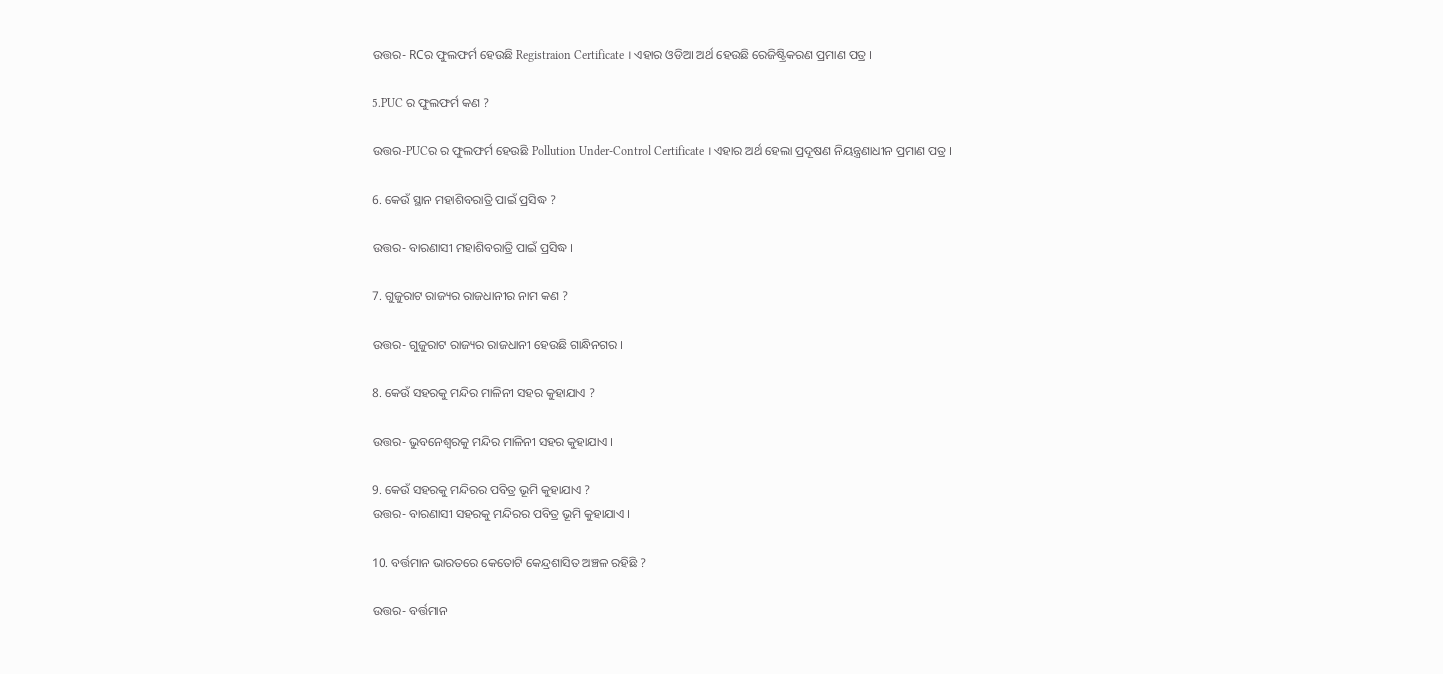ଉତ୍ତର- RCର ଫୁଲଫର୍ମ ହେଉଛି Registraion Certificate । ଏହାର ଓଡିଆ ଅର୍ଥ ହେଉଛି ରେଜିଷ୍ଟ୍ରିକରଣ ପ୍ରମାଣ ପତ୍ର ।

5.PUC ର ଫୁଲଫର୍ମ କଣ ?

ଉତ୍ତର-PUCର ର ଫୁଲଫର୍ମ ହେଉଛି Pollution Under-Control Certificate । ଏହାର ଅର୍ଥ ହେଲା ପ୍ରଦୂଷଣ ନିୟନ୍ତ୍ରଣାଧୀନ ପ୍ରମାଣ ପତ୍ର ।

6. କେଉଁ ସ୍ଥାନ ମହାଶିବରାତ୍ରି ପାଇଁ ପ୍ରସିଦ୍ଧ ?

ଉତ୍ତର- ବାରଣାସୀ ମହାଶିବରାତ୍ରି ପାଇଁ ପ୍ରସିଦ୍ଧ ।

7. ଗୁଜୁରାଟ ରାଜ୍ୟର ରାଜଧାନୀର ନାମ କଣ ?

ଉତ୍ତର- ଗୁଜୁରାଟ ରାଜ୍ୟର ରାଜଧାନୀ ହେଉଛି ଗାନ୍ଧିନଗର ।

8. କେଉଁ ସହରକୁ ମନ୍ଦିର ମାଳିନୀ ସହର କୁହାଯାଏ ?

ଉତ୍ତର- ଭୁବନେଶ୍ବରକୁ ମନ୍ଦିର ମାଳିନୀ ସହର କୁହାଯାଏ ।

9. କେଉଁ ସହରକୁ ମନ୍ଦିରର ପବିତ୍ର ଭୂମି କୁହାଯାଏ ?
ଉତ୍ତର- ବାରଣାସୀ ସହରକୁ ମନ୍ଦିରର ପବିତ୍ର ଭୂମି କୁହାଯାଏ ।

10. ବର୍ତ୍ତମାନ ଭାରତରେ କେତୋଟି କେନ୍ଦ୍ରଶାସିତ ଅଞ୍ଚଳ ରହିଛି ?

ଉତ୍ତର- ବର୍ତ୍ତମାନ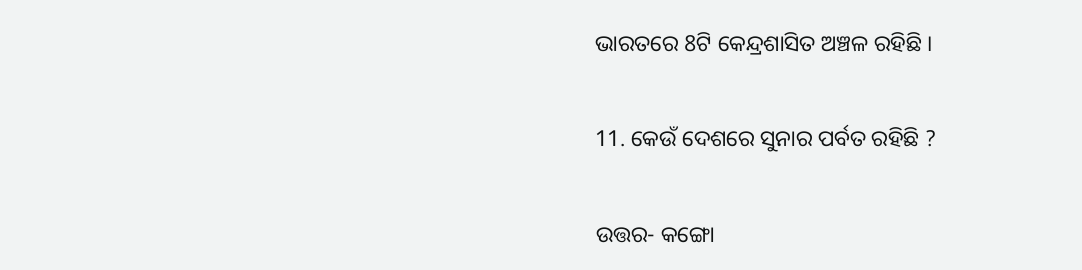ଭାରତରେ 8ଟି କେନ୍ଦ୍ରଶାସିତ ଅଞ୍ଚଳ ରହିଛି ।

11. କେଉଁ ଦେଶରେ ସୁନାର ପର୍ବତ ରହିଛି ?

ଉତ୍ତର- କଙ୍ଗୋ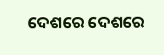ଦେଶରେ ଦେଶରେ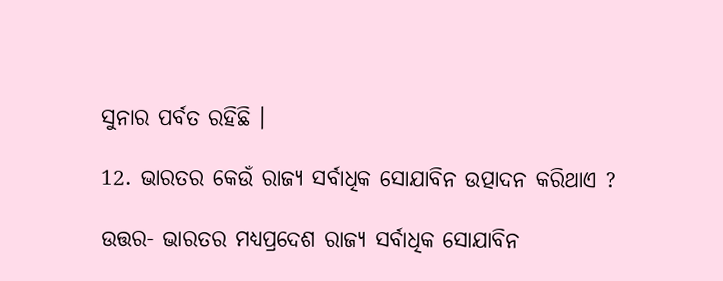ସୁନାର ପର୍ବତ ରହିଛି ।

12. ଭାରତର କେଉଁ ରାଜ୍ୟ ସର୍ବାଧିକ ସୋଯାବିନ ଉତ୍ପାଦନ କରିଥାଏ ?

ଉତ୍ତର- ଭାରତର ମଧ୍ୟପ୍ରଦେଶ ରାଜ୍ୟ ସର୍ବାଧିକ ସୋଯାବିନ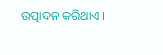ଉତ୍ପାଦନ କରିଥାଏ ।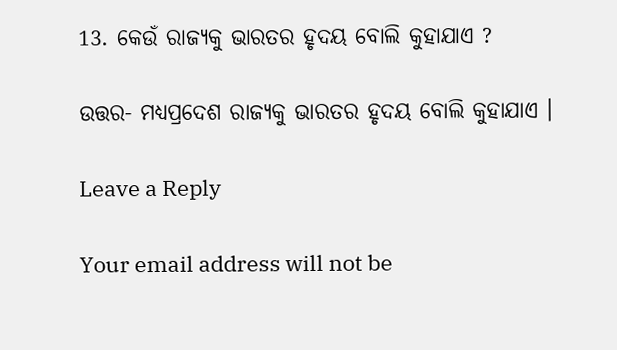13. କେଉଁ ରାଜ୍ୟକୁ ଭାରତର ହୃଦୟ ବୋଲି କୁହାଯାଏ ?

ଉତ୍ତର- ମଧ୍ୟପ୍ରଦେଶ ରାଜ୍ୟକୁ ଭାରତର ହୃଦୟ ବୋଲି କୁହାଯାଏ ।

Leave a Reply

Your email address will not be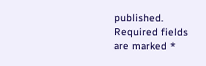published. Required fields are marked *